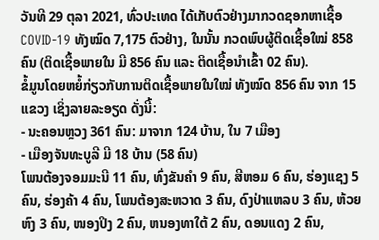ວັນທີ 29 ຕຸລາ 2021, ທົ່ວປະເທດ ໄດ້ເກັບຕົວຢ່າງມາກວດຊອກຫາເຊື້ອ COVID-19 ທັງໝົດ 7,175 ຕົວຢ່າງ, ໃນນັ້ນ ກວດພົບຜູ້ຕິດເຊື້ອໃໝ່ 858ຄົນ (ຕິດເຊື້ອພາຍໃນ ມີ 856 ຄົນ ແລະ ຕິດເຊື້ອນໍາເຂົ້າ 02 ຄົນ).
ຂໍ້ມູນໂດຍຫຍໍ້ກ່ຽວກັບການຕິດເຊື້ອພາຍໃນໃໝ່ ທັງໝົດ 856 ຄົນ ຈາກ 15 ແຂວງ ເຊິ່ງລາຍລະອຽດ ດັ່ງນີ້:
- ນະຄອນຫຼວງ 361 ຄົນ: ມາຈາກ 124 ບ້ານ, ໃນ 7 ເມືອງ
- ເມືອງຈັນທະບູລີ ມີ 18 ບ້ານ (58 ຄົນ)
ໂພນຕ້ອງຈອມມະນີ 11 ຄົນ, ທົ່ງຂັນຄຳ 9 ຄົນ, ສີຫອມ 6 ຄົນ, ຮ່ອງແຊງ 5 ຄົນ, ຮ່ອງຄ້າ 4 ຄົນ, ໂພນຕ້ອງສະຫວາດ 3 ຄົນ, ດົງປ່າແຫລບ 3 ຄົນ, ຫ້ວຍຫົງ 3 ຄົນ, ໜອງປິງ 2 ຄົນ, ຫນອງທາໃຕ້ 2 ຄົນ, ດອນແດງ 2 ຄົນ,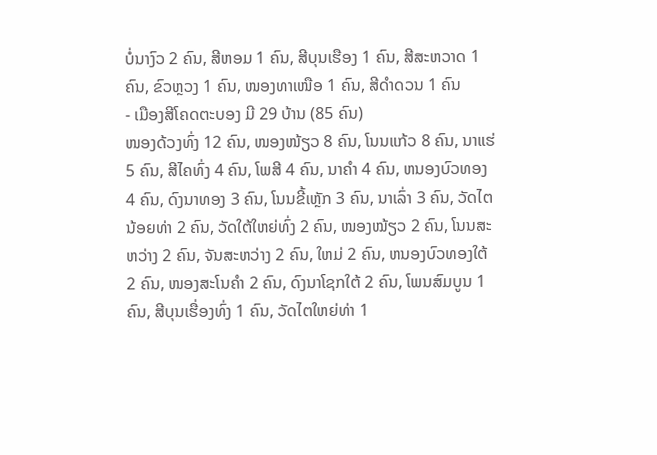ບໍ່ນາງົວ 2 ຄົນ, ສີຫອມ 1 ຄົນ, ສີບຸນເຮືອງ 1 ຄົນ, ສີສະຫວາດ 1 ຄົນ, ຂົວຫຼວງ 1 ຄົນ, ໜອງທາເໜືອ 1 ຄົນ, ສີດຳດວນ 1 ຄົນ
- ເມືອງສີໂຄດຕະບອງ ມີ 29 ບ້ານ (85 ຄົນ)
ໜອງດ້ວງທົ່ງ 12 ຄົນ, ໜອງໜ້ຽວ 8 ຄົນ, ໂນນແກ້ວ 8 ຄົນ, ນາແຮ່ 5 ຄົນ, ສີໄຄທົ່ງ 4 ຄົນ, ໂພສີ 4 ຄົນ, ນາຄໍາ 4 ຄົນ, ຫນອງບົວທອງ 4 ຄົນ, ດົງນາທອງ 3 ຄົນ, ໂນນຂີ້ເຫຼັກ 3 ຄົນ, ນາເລົ່າ 3 ຄົນ, ວັດໄຕນ້ອຍທ່າ 2 ຄົນ, ວັດໃຕ້ໃຫຍ່ທົ່ງ 2 ຄົນ, ໜອງໝ້ຽວ 2 ຄົນ, ໂນນສະຫວ່າງ 2 ຄົນ, ຈັນສະຫວ່າງ 2 ຄົນ, ໃຫມ່ 2 ຄົນ, ຫນອງບົວທອງໃຕ້ 2 ຄົນ, ໜອງສະໂນຄຳ 2 ຄົນ, ດົງນາໂຊກໃຕ້ 2 ຄົນ, ໂພນສົມບູນ 1 ຄົນ, ສີບຸນເຮື່ອງທົ່ງ 1 ຄົນ, ວັດໄຕໃຫຍ່ທ່າ 1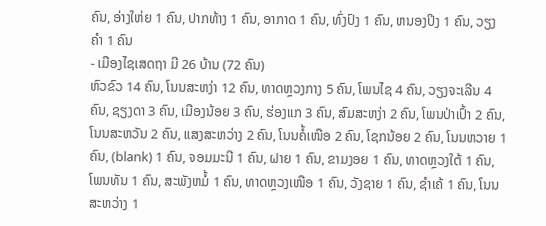ຄົນ, ອ່າງໃຫ່ຍ 1 ຄົນ, ປາກທ້າງ 1 ຄົນ, ອາກາດ 1 ຄົນ, ທົ່ງປົງ 1 ຄົນ, ຫນອງປິງ 1 ຄົນ, ວຽງຄຳ 1 ຄົນ
- ເມືອງໄຊເສດຖາ ມີ 26 ບ້ານ (72 ຄົນ)
ຫົວຂົວ 14 ຄົນ, ໂນນສະຫງ່າ 12 ຄົນ, ທາດຫຼວງກາງ 5 ຄົນ, ໂພນໄຊ 4 ຄົນ, ວຽງຈະເລີນ 4 ຄົນ, ຊຽງດາ 3 ຄົນ, ເມືອງນ້ອຍ 3 ຄົນ, ຮ່ອງແກ 3 ຄົນ, ສົມສະຫງ່າ 2 ຄົນ, ໂພນປ່າເປົ້າ 2 ຄົນ, ໂນນສະຫວັນ 2 ຄົນ, ແສງສະຫວ່າງ 2 ຄົນ, ໂນນຄໍ້ເໜືອ 2 ຄົນ, ໂຊກນ້ອຍ 2 ຄົນ, ໂນນຫວາຍ 1 ຄົນ, (blank) 1 ຄົນ, ຈອມມະນີ 1 ຄົນ, ຝາຍ 1 ຄົນ, ຂາມງອຍ 1 ຄົນ, ທາດຫຼວງໃຕ້ 1 ຄົນ, ໂພນທັນ 1 ຄົນ, ສະພັງຫມໍ້ 1 ຄົນ, ທາດຫຼວງເໜືອ 1 ຄົນ, ວັງຊາຍ 1 ຄົນ, ຊຳເຄ້ 1 ຄົນ, ໂນນສະຫວ່າງ 1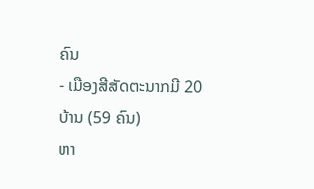ຄົນ
- ເມືອງສີສັດຕະນາກມີ 20 ບ້ານ (59 ຄົນ)
ຫາ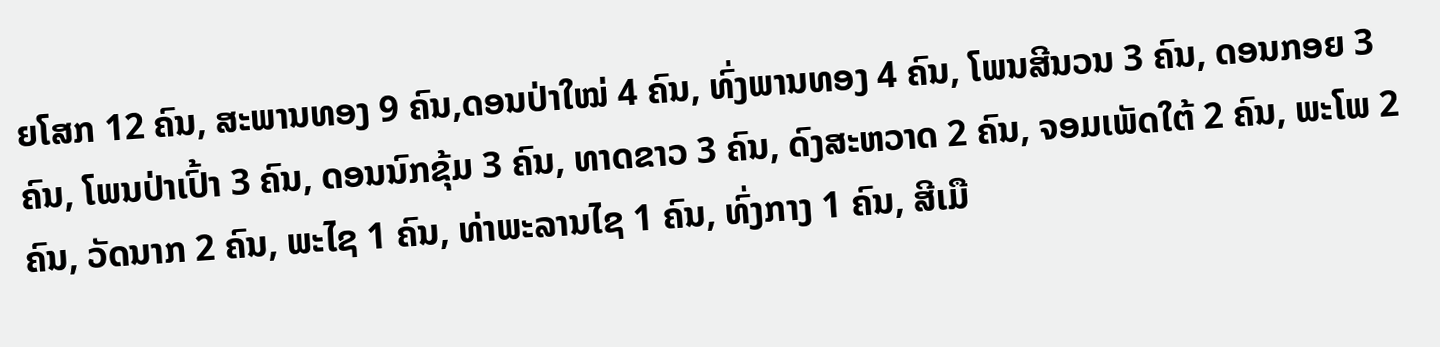ຍໂສກ 12 ຄົນ, ສະພານທອງ 9 ຄົນ,ດອນປ່າໃໝ່ 4 ຄົນ, ທົ່ງພານທອງ 4 ຄົນ, ໂພນສີນວນ 3 ຄົນ, ດອນກອຍ 3 ຄົນ, ໂພນປ່າເປົ້າ 3 ຄົນ, ດອນນົກຂຸ້ມ 3 ຄົນ, ທາດຂາວ 3 ຄົນ, ດົງສະຫວາດ 2 ຄົນ, ຈອມເພັດໃຕ້ 2 ຄົນ, ພະໂພ 2 ຄົນ, ວັດນາກ 2 ຄົນ, ພະໄຊ 1 ຄົນ, ທ່າພະລານໄຊ 1 ຄົນ, ທົ່ງກາງ 1 ຄົນ, ສີເມື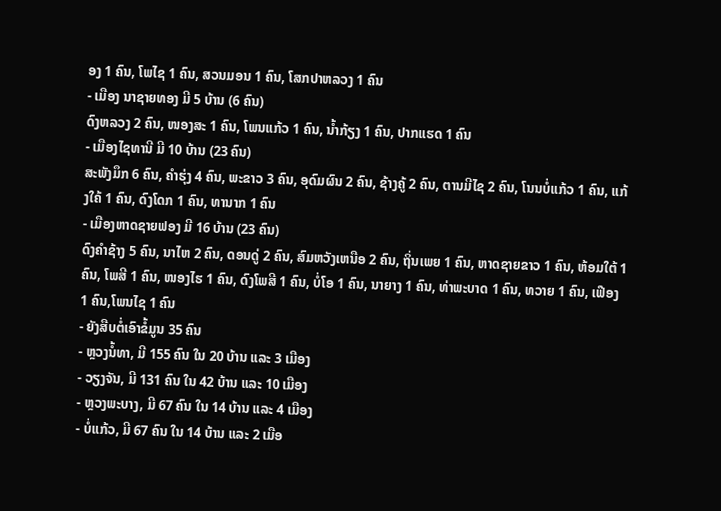ອງ 1 ຄົນ, ໂພໄຊ 1 ຄົນ, ສວນມອນ 1 ຄົນ, ໂສກປາຫລວງ 1 ຄົນ
- ເມືອງ ນາຊາຍທອງ ມີ 5 ບ້ານ (6 ຄົນ)
ດົງຫລວງ 2 ຄົນ, ໜອງສະ 1 ຄົນ, ໂພນແກ້ວ 1 ຄົນ, ນໍ້າກ້ຽງ 1 ຄົນ, ປາກແຮດ 1 ຄົນ
- ເມືອງໄຊທານີ ມີ 10 ບ້ານ (23 ຄົນ)
ສະພັງມຶກ 6 ຄົນ, ຄຳຮຸ່ງ 4 ຄົນ, ພະຂາວ 3 ຄົນ, ອຸດົມຜົນ 2 ຄົນ, ຊ້າງຄູ້ 2 ຄົນ, ຕານມີໄຊ 2 ຄົນ, ໂນນບໍ່ແກ້ວ 1 ຄົນ, ແກ້ງໃຄ້ 1 ຄົນ, ດົງໂດກ 1 ຄົນ, ທານາກ 1 ຄົນ
- ເມືອງຫາດຊາຍຟອງ ມີ 16 ບ້ານ (23 ຄົນ)
ດົງຄຳຊ້າງ 5 ຄົນ, ນາໄຫ 2 ຄົນ, ດອນດູ່ 2 ຄົນ, ສົມຫວັງເຫນືອ 2 ຄົນ, ຖິ່ນເພຍ 1 ຄົນ, ຫາດຊາຍຂາວ 1 ຄົນ, ຫ້ອມໃຕ້ 1 ຄົນ, ໂພສີ 1 ຄົນ, ໜອງໄຮ 1 ຄົນ, ດົງໂພສີ 1 ຄົນ, ບໍ່ໂອ 1 ຄົນ, ນາຍາງ 1 ຄົນ, ທ່າພະບາດ 1 ຄົນ, ທວາຍ 1 ຄົນ, ເຟືອງ 1 ຄົນ,ໂພນໄຊ 1 ຄົນ
- ຍັງສືບຕໍ່ເອົາຂໍ້ມູນ 35 ຄົນ
- ຫຼວງນໍ້ທາ, ມີ 155 ຄົນ ໃນ 20 ບ້ານ ແລະ 3 ເມືອງ
- ວຽງຈັນ, ມີ 131 ຄົນ ໃນ 42 ບ້ານ ແລະ 10 ເມືອງ
- ຫຼວງພະບາງ, ມີ 67 ຄົນ ໃນ 14 ບ້ານ ແລະ 4 ເມືອງ
- ບໍ່ແກ້ວ, ມີ 67 ຄົນ ໃນ 14 ບ້ານ ແລະ 2 ເມືອ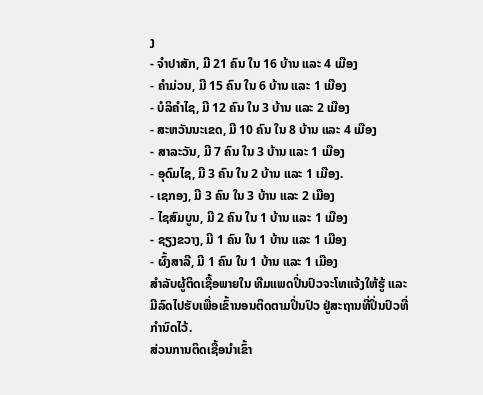ງ
- ຈໍາປາສັກ, ມີ 21 ຄົນ ໃນ 16 ບ້ານ ແລະ 4 ເມືອງ
- ຄໍາມ່ວນ, ມີ 15 ຄົນ ໃນ 6 ບ້ານ ແລະ 1 ເມືອງ
- ບໍລິຄໍາໄຊ, ມີ 12 ຄົນ ໃນ 3 ບ້ານ ແລະ 2 ເມືອງ
- ສະຫວັນນະເຂດ, ມີ 10 ຄົນ ໃນ 8 ບ້ານ ແລະ 4 ເມືອງ
- ສາລະວັນ, ມີ 7 ຄົນ ໃນ 3 ບ້ານ ແລະ 1 ເມືອງ
- ອຸດົມໄຊ, ມີ 3 ຄົນ ໃນ 2 ບ້ານ ແລະ 1 ເມືອງ.
- ເຊກອງ, ມີ 3 ຄົນ ໃນ 3 ບ້ານ ແລະ 2 ເມືອງ
- ໄຊສົມບູນ, ມີ 2 ຄົນ ໃນ 1 ບ້ານ ແລະ 1 ເມືອງ
- ຊຽງຂວາງ, ມີ 1 ຄົນ ໃນ 1 ບ້ານ ແລະ 1 ເມືອງ
- ຜົ້ງສາລີ, ມີ 1 ຄົນ ໃນ 1 ບ້ານ ແລະ 1 ເມືອງ
ສໍາລັບຜູ້ຕິດເຊື້ອພາຍໃນ ທີມແພດປິ່ນປົວຈະໂທແຈ້ງໃຫ້ຮູ້ ແລະ ມີລົດໄປຮັບເພື່ອເຂົ້ານອນຕິດຕາມປິ່ນປົວ ຢູ່ສະຖານທີ່ປິ່ນປົວທີ່ກໍານົດໄວ້.
ສ່ວນການຕິດເຊື້ອນໍາເຂົ້າ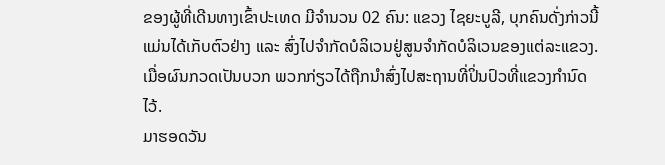ຂອງຜູ້ທີ່ເດີນທາງເຂົ້າປະເທດ ມີຈໍານວນ 02 ຄົນ: ແຂວງ ໄຊຍະບູລີ, ບຸກຄົນດັ່ງກ່າວນີ້ ແມ່ນໄດ້ເກັບຕົວຢ່າງ ແລະ ສົ່ງໄປຈໍາກັດບໍລິເວນຢູ່ສູນຈໍາກັດບໍລິເວນຂອງແຕ່ລະແຂວງ. ເມື່ອຜົນກວດເປັນບວກ ພວກກ່ຽວໄດ້ຖືກນຳສົ່ງໄປສະຖານທີ່ປິ່ນປົວທີ່ແຂວງກໍານົດໄວ້.
ມາຮອດວັນ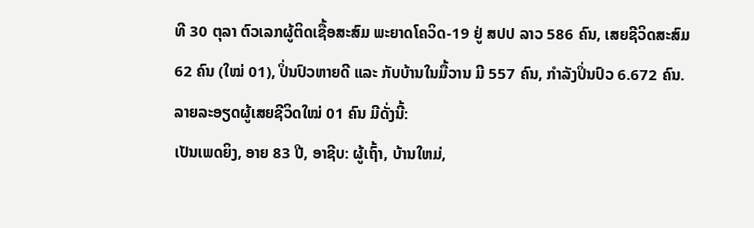ທີ 30 ຕຸລາ ຕົວເລກຜູ້ຕິດເຊື້ອສະສົມ ພະຍາດໂຄວິດ-19 ຢູ່ ສປປ ລາວ 586 ຄົນ, ເສຍຊີວິດສະສົມ 62 ຄົນ (ໃໝ່ 01), ປິ່ນປົວຫາຍດີ ແລະ ກັບບ້ານໃນມື້ວານ ມີ 557 ຄົນ, ກໍາລັງປິ່ນປົວ 6.672 ຄົນ.
ລາຍລະອຽດຜູ້ເສຍຊີວິດໃໝ່ 01 ຄົນ ມີດັ່ງນີ້:
ເປັນເພດຍິງ, ອາຍ 83 ປີ, ອາຊີບ: ຜູ້ເຖົ້າ, ບ້ານໃຫມ່,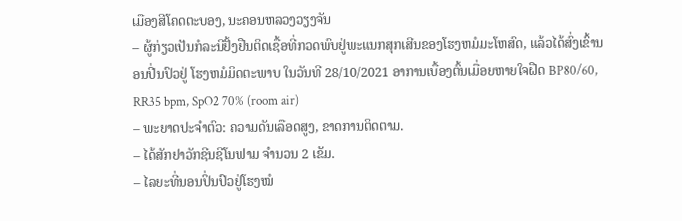ເມືອງສີໂຄດຕະບອງ, ນະຄອນຫລວງວຽງຈັນ
– ຜູ້ກ່ຽວເປັນກໍລະນີຢັ້ງຢືນຕິດເຊື້ອທີ່ກວດພົບຢູ່ພະແນກສຸກເສີນຂອງໂຮງຫມໍມະໂຫສົດ, ແລ້ວໄດ້ສົ່ງເຂົ້ານອນປີ່ນປົວຢູ່ ໂຮງຫມໍມິດຕະພາບ ໃນວັນທີ 28/10/2021 ອາການເບື້ອງຕົ້ນເມື່ອຍຫາຍໃຈຝືດ BP80/60, RR35 bpm, SpO2 70% (room air)
– ພະຍາດປະຈຳຕົວ: ຄວາມດັນເລືອດສູງ, ຂາດການຕິດຕາມ.
– ໄດ້ສັກຢາວັກຊີນຊີໂນຟາມ ຈໍານວນ 2 ເຂັມ.
– ໄລຍະທີ່ນອນປິ່ນປົວຢູ່ໂຮງໝໍ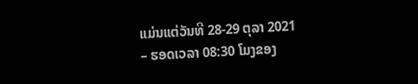ແມ່ນແຕ່ວັນທີ 28-29 ຕຸລາ 2021
– ຮອດເວລາ 08:30 ໂມງຂອງ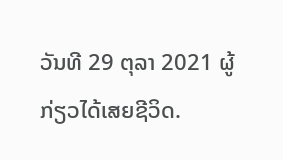ວັນທີ 29 ຕຸລາ 2021 ຜູ້ກ່ຽວໄດ້ເສຍຊີວິດ.